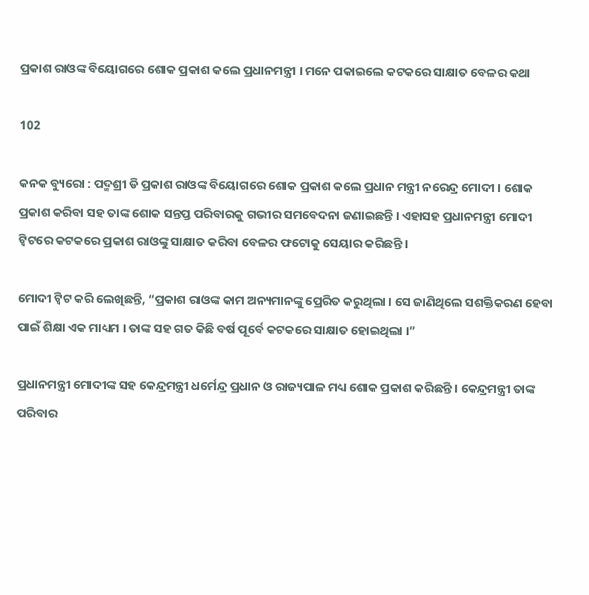ପ୍ରକାଶ ରାଓଙ୍କ ବିୟୋଗରେ ଶୋକ ପ୍ରକାଶ କଲେ ପ୍ରଧାନମନ୍ତ୍ରୀ । ମନେ ପକାଇଲେ କଟକରେ ସାକ୍ଷାତ ବେଳର କଥା

102

କନକ ବ୍ୟୁରୋ : ପଦ୍ମଶ୍ରୀ ଡି ପ୍ରକାଶ ରାଓଙ୍କ ବିୟୋଗରେ ଶୋକ ପ୍ରକାଶ କଲେ ପ୍ରଧାନ ମନ୍ତ୍ରୀ ନରେନ୍ଦ୍ର ମୋଦୀ । ଶୋକ ପ୍ରକାଶ କରିବା ସହ ତାଙ୍କ ଶୋକ ସନ୍ତପ୍ତ ପରିବାରକୁ ଗଭୀର ସମବେଦନା ଜଣାଇଛନ୍ତି । ଏହାସହ ପ୍ରଧାନମନ୍ତ୍ରୀ ମୋଦୀ ଟ୍ୱିଟରେ କଟକରେ ପ୍ରକାଶ ରାଓଙ୍କୁ ସାକ୍ଷାତ କରିବା ବେଳର ଫଟୋକୁ ସେୟାର କରିଛନ୍ତି ।

ମୋଦୀ ଟ୍ୱିଟ କରି ଲେଖିଛନ୍ତି, “ପ୍ରକାଶ ରାଓଙ୍କ କାମ ଅନ୍ୟମାନଙ୍କୁ ପ୍ରେରିତ କରୁଥିଲା । ସେ ଜାଣିଥିଲେ ସଶକ୍ତିକରଣ ହେବା ପାଇଁ ଶିକ୍ଷା ଏକ ମାଧ୍ୟମ । ତାଙ୍କ ସହ ଗତ କିଛି ବର୍ଷ ପୂର୍ବେ କଟକରେ ସାକ୍ଷାତ ହୋଇଥିଲା ।”

ପ୍ରଧାନମନ୍ତ୍ରୀ ମୋଦୀଙ୍କ ସହ କେନ୍ଦ୍ରମନ୍ତ୍ରୀ ଧର୍ମେନ୍ଦ୍ର ପ୍ରଧାନ ଓ ରାଜ୍ୟପାଳ ମଧ୍ୟ ଶୋକ ପ୍ରକାଶ କରିଛନ୍ତି । କେନ୍ଦ୍ରମନ୍ତ୍ରୀ ତାଙ୍କ ପରିବାର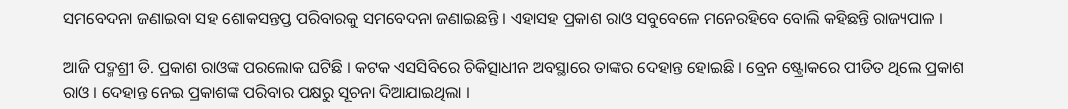ସମବେଦନା ଜଣାଇବା ସହ ଶୋକସନ୍ତପ୍ତ ପରିବାରକୁ ସମବେଦନା ଜଣାଇଛନ୍ତି । ଏହାସହ ପ୍ରକାଶ ରାଓ ସବୁବେଳେ ମନେରହିବେ ବୋଲି କହିଛନ୍ତି ରାଜ୍ୟପାଳ ।

ଆଜି ପଦ୍ମଶ୍ରୀ ଡି. ପ୍ରକାଶ ରାଓଙ୍କ ପରଲୋକ ଘଟିଛି । କଟକ ଏସସିବିରେ ଚିକିତ୍ସାଧୀନ ଅବସ୍ଥାରେ ତାଙ୍କର ଦେହାନ୍ତ ହୋଇଛି । ବ୍ରେନ ଷ୍ଟ୍ରୋକରେ ପୀଡିତ ଥିଲେ ପ୍ରକାଶ ରାଓ । ଦେହାନ୍ତ ନେଇ ପ୍ରକାଶଙ୍କ ପରିବାର ପକ୍ଷରୁ ସୂଚନା ଦିଆଯାଇଥିଲା ।